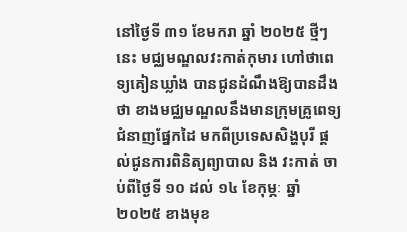នៅថ្ងៃទី ៣១ ខែមករា ឆ្នាំ ២០២៥ ថ្មីៗនេះ មជ្ឈមណ្ឌលវះកាត់កុមារ ហៅថាពេទ្យគៀនឃ្លាំង បានជូនដំណឹងឱ្យបានដឹងថា ខាងមជ្ឈមណ្ឌលនឹងមានក្រុមគ្រូពេទ្យជំនាញផ្នែកដៃ មកពីប្រទេសសិង្ហបុរី ផ្តល់ជូនការពិនិត្យព្យាបាល និង វះកាត់ ចាប់ពីថ្ងៃទី ១០ ដល់ ១៤ ខែកុម្ភៈ ឆ្នាំ ២០២៥ ខាងមុខ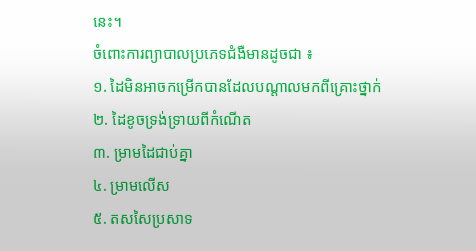នេះ។
ចំពោះការព្យាបាលប្រភេទជំងឺមានដូចជា ៖
១. ដៃមិនអាចកម្រើកបានដែលបណ្តាលមកពីគ្រោះថ្នាក់
២. ដៃខូចទ្រង់ទ្រាយពីកំណើត
៣. ម្រាមដៃជាប់គ្នា
៤. ម្រាមលើស
៥. តសសៃប្រសាទ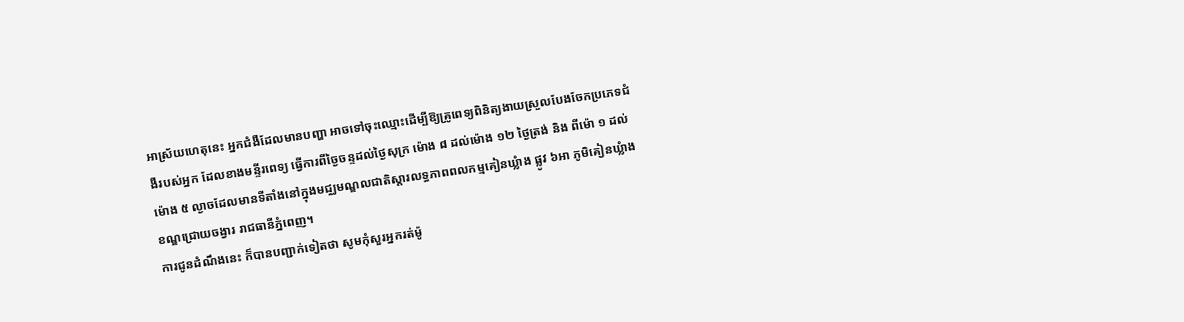អាស្រ័យហេតុនេះ អ្នកជំងឺដែលមានបញ្ហា អាចទៅចុះឈ្មោះដើម្បីឱ្យគ្រូពេទ្យពិនិត្យងាយស្រួលបែងចែកប្រភេទជំងឺរបស់អ្នក ដែលខាងមន្ទីរពេទ្យ ធ្វើការពីច្ងៃចន្ទដល់ថ្ងៃសុក្រ ម៉ោង ៨ ដល់ម៉ោង ១២ ថ្ងៃត្រង់ និង ពីម៉ោ ១ ដល់ម៉ោង ៥ ល្ងាចដែលមានទីតាំងនៅក្នុងមជ្ឈមណ្ឌលជាតិស្តារលទ្ធភាពពលកម្មគៀនឃ្លំាង ផ្លូវ ៦អា ភូមិគៀនឃ្លំាង ខណ្ឌជ្រោយចង្វារ រាជធានីភ្នំពេញ។
ការជូនដំណឹងនេះ ក៏បានបញ្ជាក់ទៀតថា សូមកុំសួរអ្នករត់ម៉ូ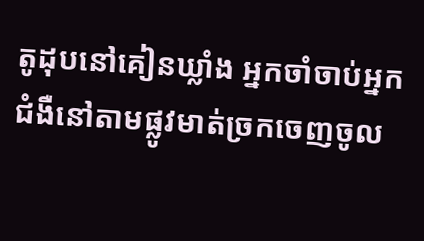តូដុបនៅគៀនឃ្លាំង អ្នកចាំចាប់អ្នកជំងឺនៅតាមផ្លូវមាត់ច្រកចេញចូល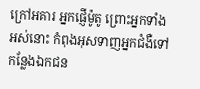ក្រៅអគារ អ្នកផ្ញើម៉ូតូ ព្រោះអ្នកទាំងអស់នោះ កំពុងអុសទាញអ្នកជំងឺទៅកន្លែងឯកជន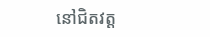នៅជិតវត្ត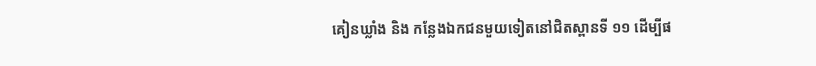គៀនឃ្លាំង និង កន្លែងឯកជនមួយទៀតនៅជិតស្ពានទី ១១ ដើម្បីផ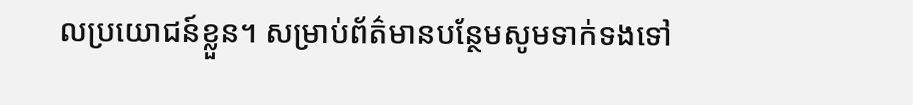លប្រយោជន៍ខ្លួន។ សម្រាប់ព័ត៌មានបន្ថែមសូមទាក់ទងទៅ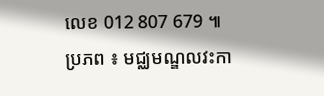លេខ 012 807 679 ៕
ប្រភព ៖ មជ្ឈមណ្ឌលវះកា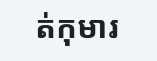ត់កុមារ